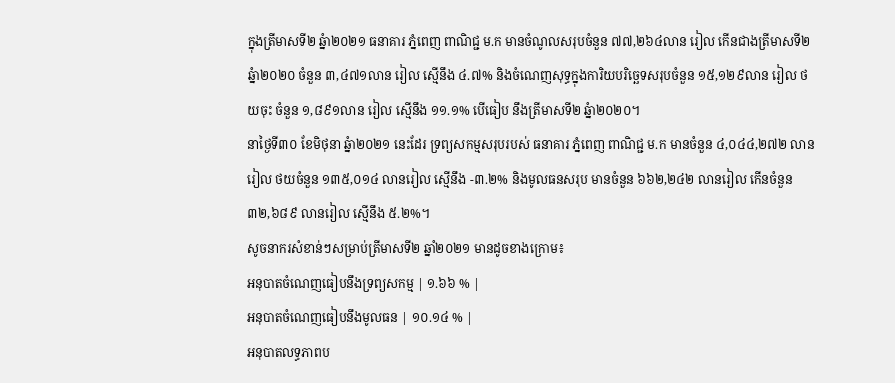ក្នុងត្រីមាសទី២ ឆ្នំា២០២១ ធនាគារ ភ្នំពេញ ពាណិជ្ជ ម.ក មានចំណូលសរុបចំនួន ៧៧,២៦៤លាន រៀល កើនជាងត្រីមាសទី២ ឆ្នំា២០២០ ចំនួន ៣,៤៧១លាន រៀល ស្មើនឹង ៤.៧% និងចំណេញសុទ្ធក្នុងការិយបរិច្ឆេទសរុបចំនួន ១៥,១២៩លាន រៀល ថយចុះ ចំនួន ១,៨៩១លាន រៀល ស្មើនឹង ១១.១% បើធៀប នឹងត្រីមាសទី២ ឆ្នំា២០២០។
នាថ្ងៃទី៣០ ខែមិថុនា ឆ្នំា២០២១ នេះដែរ ទ្រព្យសកម្មសរុបរបស់ ធនាគារ ភ្នំពេញ ពាណិជ្ជ ម.ក មានចំនួន ៤,០៤៤,២៧២ លានរៀល ថយចំនួន ១៣៥,០១៤ លានរៀល ស្មើនឹង -៣.២% និងមូលធនសរុប មានចំនួន ៦៦២,២៤២ លានរៀល កើនចំនួន ៣២,៦៨៩ លានរៀល ស្មើនឹង ៥.២%។
សូចនាករសំខាន់ៗសម្រាប់ត្រីមាសទី២ ឆ្នាំ២០២១ មានដូចខាងក្រោម៖
អនុបាតចំណេញធៀបនឹងទ្រព្យសកម្ម | ១.៦៦ % |
អនុបាតចំណេញធៀបនឹងមូលធន | ១០.១៤ % |
អនុបាតលទ្ធភាពប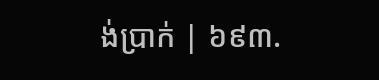ង់ប្រាក់ | ៦៩៣.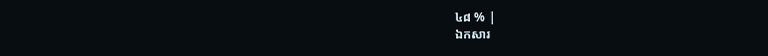៤៨ % |
ឯកសារ